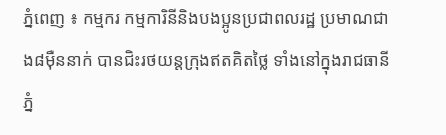ភ្នំពេញ ៖ កម្មករ កម្មការិនីនិងបងប្អូនប្រជាពលរដ្ឋ ប្រមាណជាង៨ម៉ឺននាក់ បានជិះរថយន្តក្រុងឥតគិតថ្លៃ ទាំងនៅក្នុងរាជធានីភ្នំ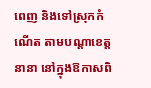ពេញ និងទៅស្រុកកំណើត តាមបណ្តាខេត្តនានា នៅក្នុងឱកាសពិ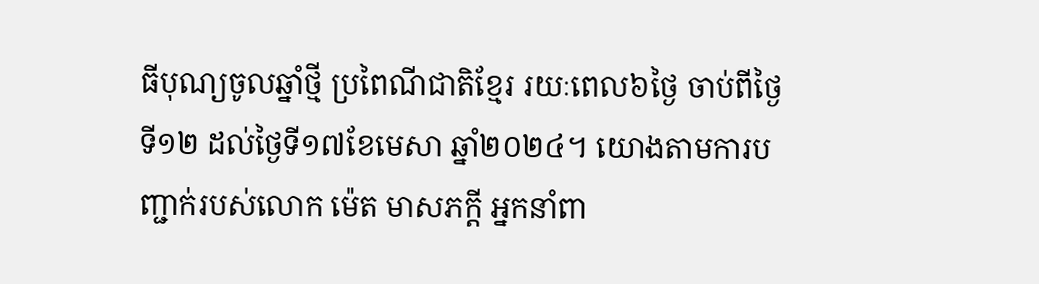ធីបុណ្យចូលឆ្នាំថ្មី ប្រពៃណីជាតិខ្មែរ រយៈពេល៦ថ្ងៃ ចាប់ពីថ្ងៃទី១២ ដល់ថ្ងៃទី១៧ខែមេសា ឆ្នាំ២០២៤។ យោងតាមការបញ្ជាក់របស់លោក ម៉េត មាសភក្តី អ្នកនាំពា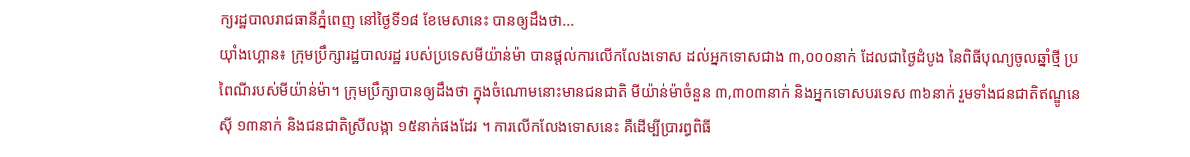ក្យរដ្ឋបាលរាជធានីភ្នំពេញ នៅថ្ងៃទី១៨ ខែមេសានេះ បានឲ្យដឹងថា...
យ៉ាំងហ្គោន៖ ក្រុមប្រឹក្សារដ្ឋបាលរដ្ឋ របស់ប្រទេសមីយ៉ាន់ម៉ា បានផ្តល់ការលើកលែងទោស ដល់អ្នកទោសជាង ៣,០០០នាក់ ដែលជាថ្ងៃដំបូង នៃពិធីបុណ្យចូលឆ្នាំថ្មី ប្រពៃណីរបស់មីយ៉ាន់ម៉ា។ ក្រុមប្រឹក្សាបានឲ្យដឹងថា ក្នុងចំណោមនោះមានជនជាតិ មីយ៉ាន់ម៉ាចំនួន ៣,៣០៣នាក់ និងអ្នកទោសបរទេស ៣៦នាក់ រួមទាំងជនជាតិឥណ្ឌូនេស៊ី ១៣នាក់ និងជនជាតិស្រីលង្កា ១៥នាក់ផងដែរ ។ ការលើកលែងទោសនេះ គឺដើម្បីប្រារព្ធពិធី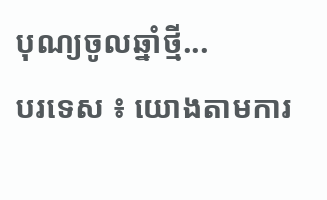បុណ្យចូលឆ្នាំថ្មី...
បរទេស ៖ យោងតាមការ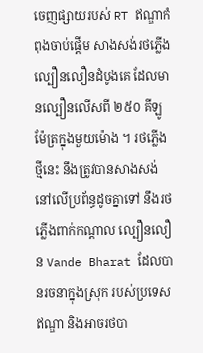ចេញផ្សាយរបស់ RT ឥណ្ឌាកំពុងចាប់ផ្តើម សាងសង់រថភ្លើងល្បឿនលឿនដំបូងគេ ដែលមានល្បឿនលើសពី ២៥០ គីឡូម៉ែត្រក្នុងមួយម៉ោង ។ រថភ្លើងថ្មីនេះ នឹងត្រូវបានសាងសង់ នៅលើប្រព័ន្ធដូចគ្នាទៅ នឹងរថភ្លើងពាក់កណ្តាល ល្បឿនលឿន Vande Bharat ដែលបានរចនាក្នុងស្រុក របស់ប្រទេសឥណ្ឌា និងអាចរថបា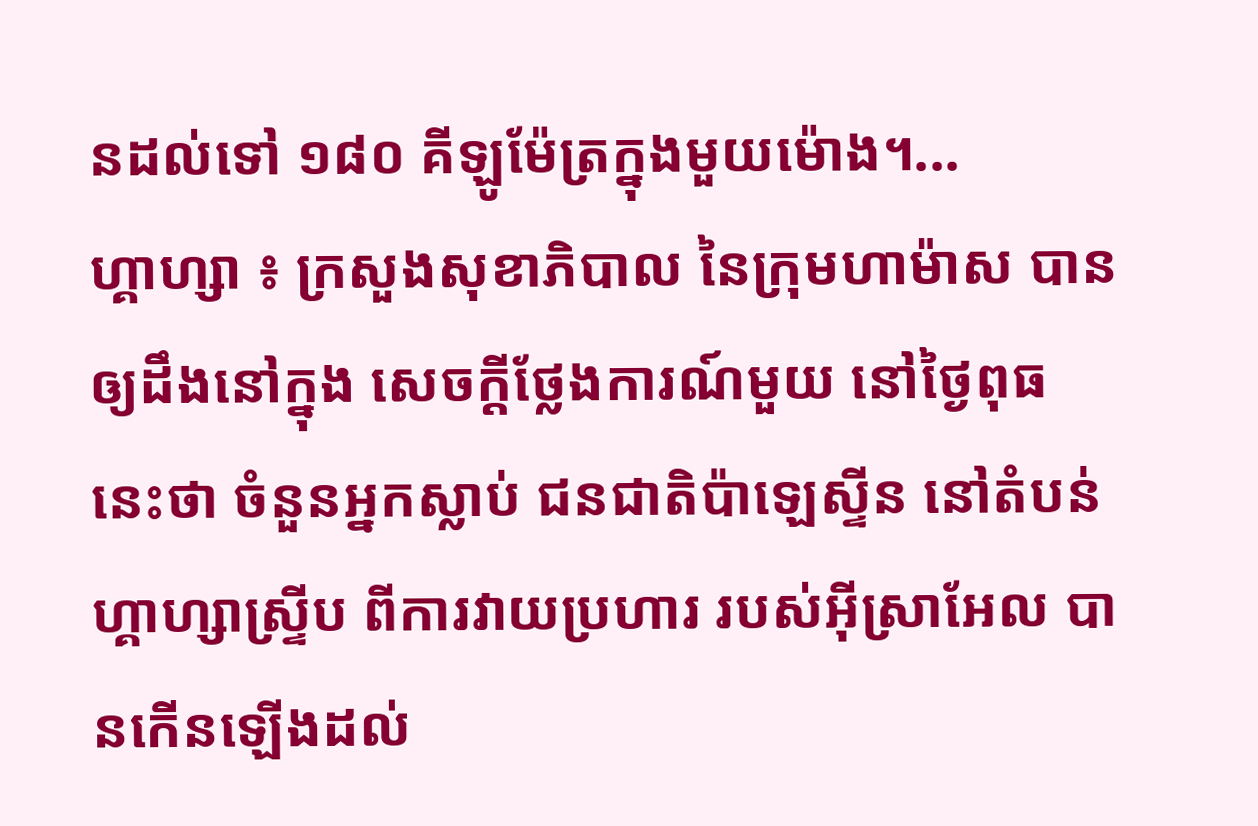នដល់ទៅ ១៨០ គីឡូម៉ែត្រក្នុងមួយម៉ោង។...
ហ្គាហ្សា ៖ ក្រសួងសុខាភិបាល នៃក្រុមហាម៉ាស បានឲ្យដឹងនៅក្នុង សេចក្តីថ្លែងការណ៍មួយ នៅថ្ងៃពុធនេះថា ចំនួនអ្នកស្លាប់ ជនជាតិប៉ាឡេស្ទីន នៅតំបន់ហ្គាហ្សាស្ទ្រីប ពីការវាយប្រហារ របស់អ៊ីស្រាអែល បានកើនឡើងដល់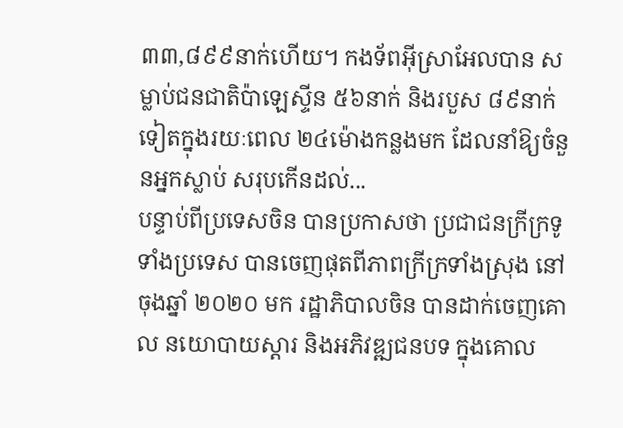៣៣,៨៩៩នាក់ហើយ។ កងទ័ពអ៊ីស្រាអែលបាន សម្លាប់ជនជាតិប៉ាឡេស្ទីន ៥៦នាក់ និងរបួស ៨៩នាក់ទៀតក្នុងរយៈពេល ២៤ម៉ោងកន្លងមក ដែលនាំឱ្យចំនួនអ្នកស្លាប់ សរុបកើនដល់...
បន្ទាប់ពីប្រទេសចិន បានប្រកាសថា ប្រជាជនក្រីក្រទូទាំងប្រទេស បានចេញផុតពីភាពក្រីក្រទាំងស្រុង នៅចុងឆ្នាំ ២០២០ មក រដ្ឋាភិបាលចិន បានដាក់ចេញគោល នយោបាយស្តារ និងអភិវឌ្ឍជនបទ ក្នុងគោល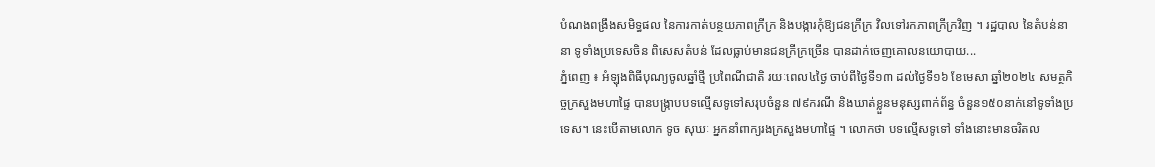បំណងពង្រឹងសមិទ្ធផល នៃការកាត់បន្ថយភាពក្រីក្រ និងបង្ការកុំឱ្យជនក្រីក្រ វិលទៅរកភាពក្រីក្រវិញ ។ រដ្ឋបាល នៃតំបន់នានា ទូទាំងប្រទេសចិន ពិសេសតំបន់ ដែលធ្លាប់មានជនក្រីក្រច្រើន បានដាក់ចេញគោលនយោបាយ...
ភ្នំពេញ ៖ អំឡុងពិធីបុណ្យចូលឆ្នាំថ្មី ប្រពៃណីជាតិ រយៈពេល៤ថ្ងៃ ចាប់ពីថ្ងៃទី១៣ ដល់ថ្ងៃទី១៦ ខែមេសា ឆ្នាំ២០២៤ សមត្ថកិច្ចក្រសួងមហាផ្ទៃ បានបង្ក្រាបបទល្មើសទូទៅសរុបចំនួន ៧៩ករណី និងឃាត់ខ្លួនមនុស្សពាក់ព័ន្ធ ចំនួន១៥០នាក់នៅទូទាំងប្រទេស។ នេះបើតាមលោក ទូច សុឃៈ អ្នកនាំពាក្យរងក្រសួងមហាផ្ទៃ ។ លោកថា បទល្មើសទូទៅ ទាំងនោះមានចរិតល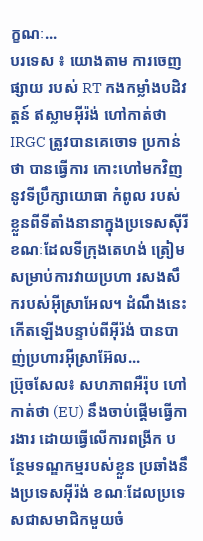ក្ខណៈ...
បរទេស ៖ យោងតាម ការចេញផ្សាយ របស់ RT កងកម្លាំងបដិវត្តន៍ ឥស្លាមអ៊ីរ៉ង់ ហៅកាត់ថា IRGC ត្រូវបានគេចោទ ប្រកាន់ថា បានធ្វើការ កោះហៅមកវិញ នូវទីប្រឹក្សាយោធា កំពូល របស់ខ្លួនពីទីតាំងនានាក្នុងប្រទេសស៊ីរី ខណៈដែលទីក្រុងតេហង់ ត្រៀមសម្រាប់ការវាយប្រហា រសងសឹករបស់អ៊ីស្រាអែល។ ដំណឹងនេះកើតឡើងបន្ទាប់ពីអ៊ីរ៉ង់ បានបាញ់ប្រហារអ៊ីស្រាអ៊ែល...
ប្រ៊ុចសែល៖ សហភាពអឺរ៉ុប ហៅកាត់ថា (EU) នឹងចាប់ផ្តើមធ្វើការងារ ដោយធ្វើលើការពង្រីក បន្ថែមទណ្ឌកម្មរបស់ខ្លួន ប្រឆាំងនឹងប្រទេសអ៊ីរ៉ង់ ខណៈដែលប្រទេសជាសមាជិកមួយចំ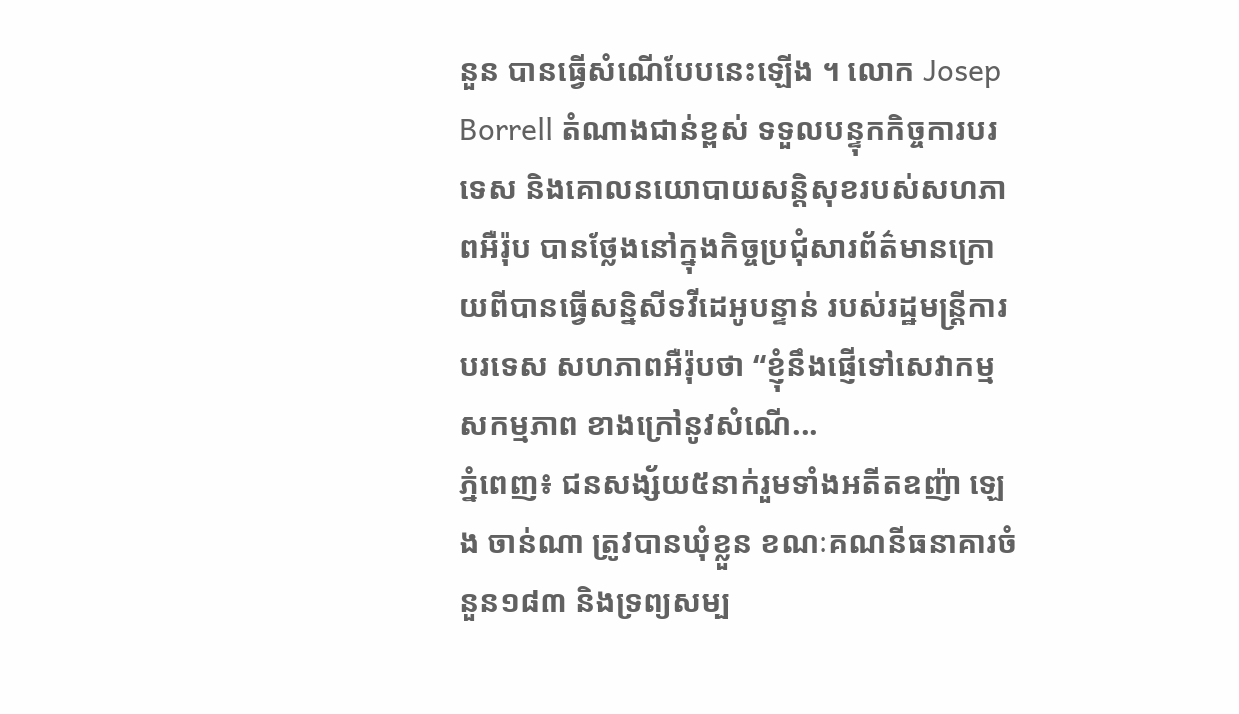នួន បានធ្វើសំណើបែបនេះឡើង ។ លោក Josep Borrell តំណាងជាន់ខ្ពស់ ទទួលបន្ទុកកិច្ចការបរទេស និងគោលនយោបាយសន្តិសុខរបស់សហភាពអឺរ៉ុប បានថ្លែងនៅក្នុងកិច្ចប្រជុំសារព័ត៌មានក្រោយពីបានធ្វើសន្និសីទវីដេអូបន្ទាន់ របស់រដ្ឋមន្ត្រីការបរទេស សហភាពអឺរ៉ុបថា “ខ្ញុំនឹងផ្ញើទៅសេវាកម្មសកម្មភាព ខាងក្រៅនូវសំណើ...
ភ្នំពេញ៖ ជនសង្ស័យ៥នាក់រួមទាំងអតីតឧញ៉ា ឡេង ចាន់ណា ត្រូវបានឃុំខ្លួន ខណៈគណនីធនាគារចំនួន១៨៣ និងទ្រព្យសម្ប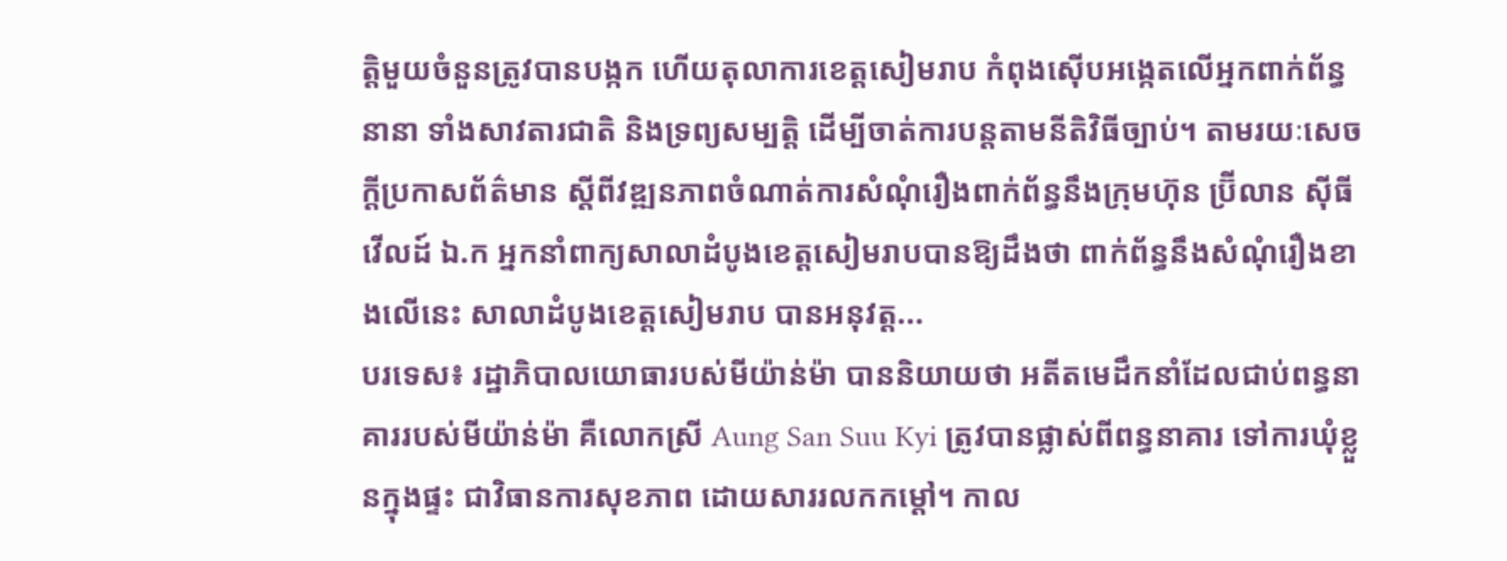ត្តិមួយចំនួនត្រូវបានបង្កក ហើយតុលាការខេត្តសៀមរាប កំពុងស៊ើបអង្កេតលើអ្នកពាក់ព័ន្ធនានា ទាំងសាវតារជាតិ និងទ្រព្យសម្បត្តិ ដើម្បីចាត់ការបន្តតាមនីតិវិធីច្បាប់។ តាមរយៈសេចក្តីប្រកាសព័ត៌មាន ស្តីពីវឌ្ឍនភាពចំណាត់ការសំណុំរឿងពាក់ព័ន្ធនឹងក្រុមហ៊ុន ប្រ៊ីលាន ស៊ីធី វើលដ៍ ឯ.ក អ្នកនាំពាក្យសាលាដំបូងខេត្តសៀមរាបបានឱ្យដឹងថា ពាក់ព័ន្ធនឹងសំណុំរឿងខាងលើនេះ សាលាដំបូងខេត្តសៀមរាប បានអនុវត្ត...
បរទេស៖ រដ្ឋាភិបាលយោធារបស់មីយ៉ាន់ម៉ា បាននិយាយថា អតីតមេដឹកនាំដែលជាប់ពន្ធនាគាររបស់មីយ៉ាន់ម៉ា គឺលោកស្រី Aung San Suu Kyi ត្រូវបានផ្លាស់ពីពន្ធនាគារ ទៅការឃុំខ្លួនក្នុងផ្ទះ ជាវិធានការសុខភាព ដោយសាររលកកម្ដៅ។ កាល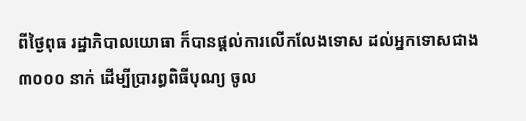ពីថ្ងៃពុធ រដ្ឋាភិបាលយោធា ក៏បានផ្តល់ការលើកលែងទោស ដល់អ្នកទោសជាង ៣០០០ នាក់ ដើម្បីប្រារព្ធពិធីបុណ្យ ចូល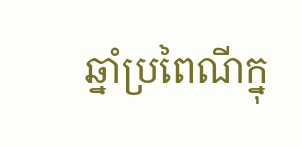ឆ្នាំប្រពៃណីក្នុ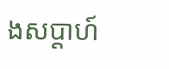ងសប្តាហ៍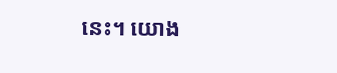នេះ។ យោង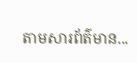តាមសារព័ត៌មាន...